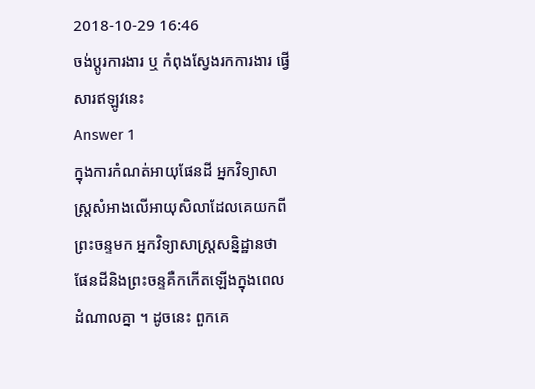2018-10-29 16:46
ចង់ប្តូរការងារ ឬ កំពុងស្វែងរកការងារ ផ្វើសារឥឡូវនេះ
Answer 1
ក្នុងការកំណត់អាយុផែនដី អ្នកវិទ្យាសាស្រ្តសំអាងលើអាយុសិលាដែលគេយកពីព្រះចន្ទមក អ្នកវិទ្យាសាស្រ្តសន្និដ្ឋានថា ផែនដីនិងព្រះចន្ទគឺកកើតឡើងក្នុងពេលដំណាលគ្នា ។ ដូចនេះ ពួកគេ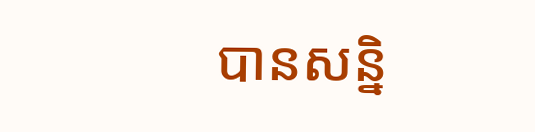បានសន្និ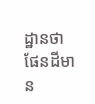ដ្ឋានថា ផែនដីមាន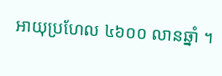អាយុប្រហែល ៤៦០០ លានឆ្នាំ ។